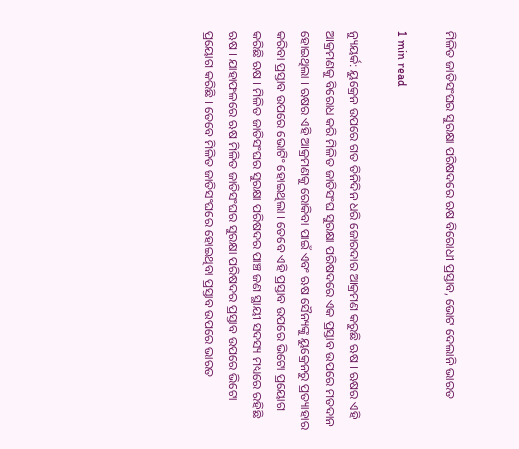ମିଳିତ ଜାତିସଂଘର ସୁରକ୍ଷା ପରିଷଦରେ ଋଷ ବିରୋଧୀ ପ୍ରସ୍ତାବ, ଭୋଟ ଦେଲାନି ଭାରତ

1 min read

ନ୍ୟୁୟର୍କ: ୟୁକ୍ରେନ ଉପରେ ଗତ ତିନିଦିନ ଧରି ଜୋରଦାର ଆକ୍ରମଣ କରୁଛି ଋଷ । ଋଷର ଏହି ଆକ୍ରମଣକୁ ବିରୋଧ କରି ମିଳିତ ଜାତିସଂଘ ସୁରକ୍ଷା ପରିଷଦରେ ଏକ ପ୍ରସ୍ତାବ ଉପରେ ମତଦାନ ହୋଇଥିଲା । ଋଷର ଏହି ଆକ୍ରମଣକୁ ରୋକିବା ପାଇଁ ଏବଂ ଋଷ ସୈନ୍ୟଙ୍କୁ ୟୁକ୍ରେନରୁ ପ୍ରତ୍ୟାହାର କରିବା ପ୍ରସ୍ତାବ ଉପରେ ଭୋଟିଂ ହୋଇଥିଲା । ତେବେ ଏହି ପ୍ରସ୍ତାବ ଉପରେ ଭିଟୋ ପ୍ରୟୋଗ କରିଛି ଋଷ । ମିଳିତ ଜାତିସଂଘର ସୁରକ୍ଷା ପରିଷଦର ପାଞ୍ଚ ଜଣ ସ୍ଥାୟୀ ସଦସ୍ୟ ମଧ୍ୟରେ ରହିଛି ଋଷ । ଯାହାଫଳରେ ଋଷ ମିଳିତ ଜାତିସଂଘର ସୁରକ୍ଷା ପରିଷଦର ପ୍ରସ୍ତାବ ଉପରେ ଭିଟୋ ପ୍ରୟୋଗ କରିଛି । ତେବେ ମିଳିତ ଜାତିସଂଘରେ ହୋଇଥିବା ପ୍ରସ୍ତାବ ଉପରେ ଭାରତ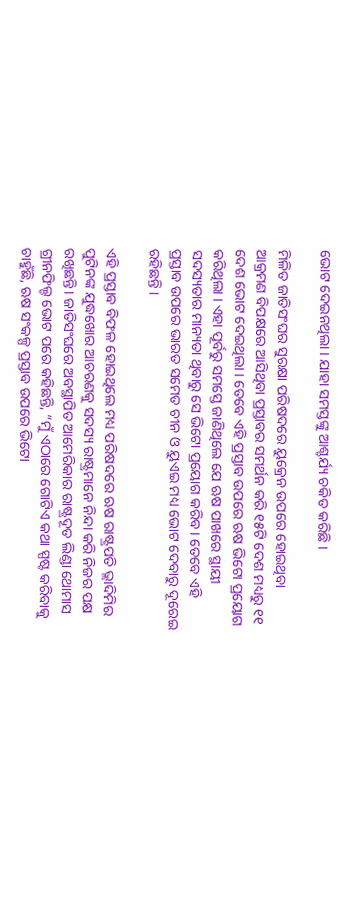ଭୋଟ ଦେଇନଥିଲା । ଯାହା ସମସ୍ତଙ୍କୁ ଆଶ୍ଚର୍ଯ୍ୟ ଚକିତ କରିଛି ।

ମିଳିତ ଜାତିସଂଘର ସୁରକ୍ଷା ପରିଷଦରେ ୟୁକ୍ରେନ ଉପରେ ହୋଇଥିବା ଆକ୍ରମଣ ବିପକ୍ଷରେ ଆସିଥିବା ପ୍ରସ୍ତାବର ସମର୍ଥନ କରି ୧୫ଟି ଦେଶ ମଧ୍ୟରୁ ୧୧ ଦେଶ ଭୋଟ ଦେଇଥିଲା । ତେବେ ଏହି ପ୍ରସ୍ତାବ ଉପରେ ଋଷ ଭିଟୋ ପ୍ରୟୋଗ କରିଥିଲା । ଏହା ପୂର୍ବରୁ ସମସ୍ତେ ଜାଣିଥିଲେ ଯେ ଋଷ ପାଖରେ ସ୍ଥାୟୀ ସଦସ୍ୟତାର ମାନ୍ୟତା ଥିବାରୁ ସେ ଭିଟୋ ପ୍ରୟୋଗ କରିବ। ତେବେ ଏହି ପ୍ରସ୍ତାବ ଉପରେ ଭାରତ ସମେତ ଚୀନ ଓ ୟୁଏଇ ମଧ୍ୟ ଭୋଟ ଦେବାରୁ ଦୂରେଇ ରହିଛନ୍ତି ।

ଏହି ପ୍ରସ୍ତାବ ବିଫଳ ହୋଇଥିଲେ ମଧ୍ୟ ପରିଷଦରେ ଋଷ ରାଷ୍ଟ୍ରପତି ଭ୍ଲାଦିମିର ପୁଟିନଙ୍କ ଯୁଦ୍ଧଖୋର ଆଚରଣକୁ ସଦସ୍ୟ ରାଷ୍ଟ୍ରମାନେ ନିନ୍ଦା କରି ନିଜର ପକ୍ଷ ରଖିଛନ୍ତି। ଜାତିସଂଘରେ ଅବସ୍ଥାପିତ ଆମେରିକାର ରାଷ୍ଟ୍ରଦୂତ ଲିଣ୍ଡା ଥୋମାସ ଗ୍ରୀନଫିଲ୍ଡ ଭୋଟ ପରେ କହିଛନ୍ତି, “ମୁଁ ଏଠାରେ ଗୋଟିଏ କଥା ସ୍ପଷ୍ଟ କରିବାକୁ ଚାହୁଁଛି, ଋଷ ସଂକଳ୍ପ ପ୍ରସ୍ତାବ ଉପରେ ଭିଟୋ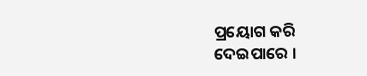ପ୍ରୟୋଗ କରି ଦେଇପାରେ ।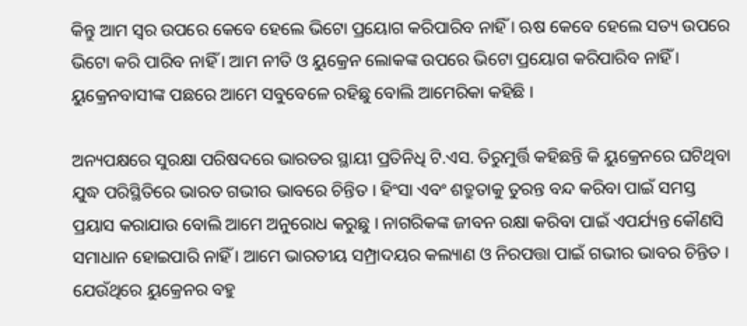କିନ୍ତୁ ଆମ ସ୍ୱର ଉପରେ କେବେ ହେଲେ ଭିଟୋ ପ୍ରୟୋଗ କରିପାରିବ ନାହିଁ । ଋଷ କେବେ ହେଲେ ସତ୍ୟ ଉପରେ ଭିଟୋ କରି ପାରିବ ନାହିଁ । ଆମ ନୀତି ଓ ୟୁକ୍ରେନ ଲୋକଙ୍କ ଉପରେ ଭିଟୋ ପ୍ରୟୋଗ କରିପାରିବ ନାହିଁ । ୟୁକ୍ରେନବାସୀଙ୍କ ପଛରେ ଆମେ ସବୁବେଳେ ରହିଛୁ ବୋଲି ଆମେରିକା କହିଛି ।

ଅନ୍ୟପକ୍ଷରେ ସୁରକ୍ଷା ପରିଷଦରେ ଭାରତର ସ୍ଥାୟୀ ପ୍ରତିନିଧି ଟି.ଏସ. ତିରୁମୁର୍ତ୍ତି କହିଛନ୍ତି କି ୟୁକ୍ରେନରେ ଘଟିଥିବା ଯୁଦ୍ଧ ପରିସ୍ଥିତିରେ ଭାରତ ଗଭୀର ଭାବରେ ଚିନ୍ତିତ । ହିଂସା ଏବଂ ଶତ୍ରୁତାକୁ ତୁରନ୍ତ ବନ୍ଦ କରିବା ପାଇଁ ସମସ୍ତ ପ୍ରୟାସ କରାଯାଉ ବୋଲି ଆମେ ଅନୁରୋଧ କରୁଛୁ । ନାଗରିକଙ୍କ ଜୀବନ ରକ୍ଷା କରିବା ପାଇଁ ଏପର୍ଯ୍ୟନ୍ତ କୌଣସି ସମାଧାନ ହୋଇପାରି ନାହିଁ । ଆମେ ଭାରତୀୟ ସମ୍ପ୍ରାଦୟର କଲ୍ୟାଣ ଓ ନିରପତ୍ତା ପାଇଁ ଗଭୀର ଭାବର ଚିନ୍ତିତ । ଯେଉଁଥିରେ ୟୁକ୍ରେନର ବହୁ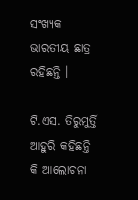ସଂଖ୍ୟକ ଭାରତୀୟ ଛାତ୍ର ରହିଛନ୍ତି ।

ଟି.ଏସ. ତିରୁମୁର୍ତ୍ତି ଆହୁରି କହିଛନ୍ତି କି ଆଲୋଚନା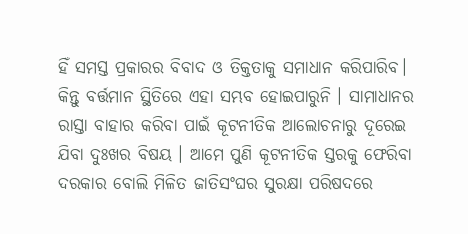ହିଁ ସମସ୍ତ ପ୍ରକାରର ବିବାଦ ଓ ତିକ୍ତତାକୁ ସମାଧାନ କରିପାରିବ। କିନ୍ତୁ ବର୍ତ୍ତମାନ ସ୍ଥିତିରେ ଏହା ସମ୍ଭବ ହୋଇପାରୁନି । ସାମାଧାନର ରାସ୍ତା ବାହାର କରିବା ପାଇଁ କୂଟନୀତିକ ଆଲୋଚନାରୁ ଦୂରେଇ ଯିବା ଦୁଃଖର ବିଷୟ । ଆମେ ପୁଣି କୂଟନୀତିକ ସ୍ତରକୁ ଫେରିବା ଦରକାର ବୋଲି ମିଳିତ ଜାତିସଂଘର ସୁରକ୍ଷା ପରିଷଦରେ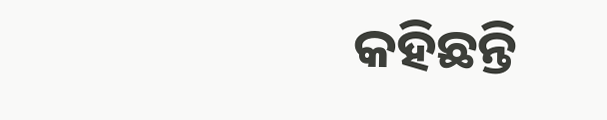କହିଛନ୍ତି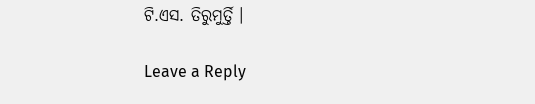ଟି.ଏସ. ତିରୁମୁର୍ତ୍ତି ।

Leave a Reply